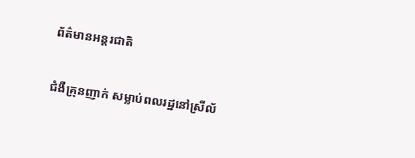ព័ត៌មានអន្តរជាតិ

ជំងឺគ្រុនញាក់ សម្លាប់ពលរដ្ឋនៅស្រីល័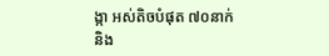ង្កា អស់តិចបំផុត ៧០នាក់ និង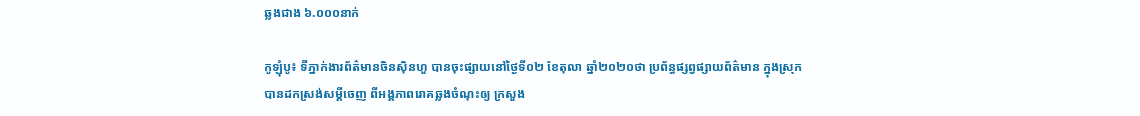ឆ្លងជាង ៦.០០០នាក់

កូឡុំបូ៖ ទីភ្នាក់ងារព័ត៌មានចិនស៊ិនហួ បានចុះផ្សាយនៅថ្ងៃទី០២ ខែតុលា ឆ្នាំ២០២០ថា ប្រព័ន្ធផ្សព្វផ្សាយព័ត៌មាន ក្នុងស្រុកបានដកស្រង់សម្តីចេញ ពីអង្គភាពរោគឆ្លងចំណុះឲ្យ ក្រសួង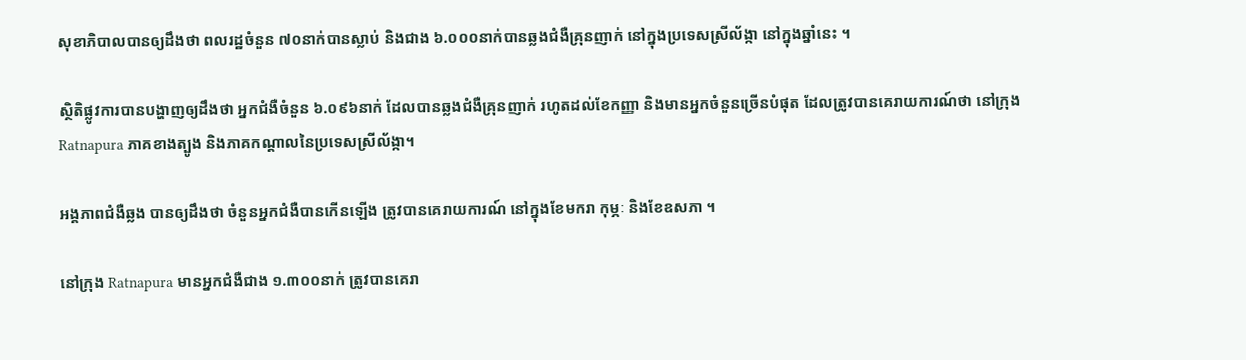សុខាភិបាលបានឲ្យដឹងថា ពលរដ្ឋចំនួន ៧០នាក់បានស្លាប់ និងជាង ៦.០០០នាក់បានឆ្លងជំងឺគ្រុនញាក់ នៅក្នុងប្រទេសស្រីល័ង្កា នៅក្នុងឆ្នាំនេះ ។

ស្ថិតិផ្លូវការបានបង្ហាញឲ្យដឹងថា អ្នកជំងឺចំនួន ៦.០៩៦នាក់ ដែលបានឆ្លងជំងឺគ្រុនញាក់ រហូតដល់ខែកញ្ញា និងមានអ្នកចំនួនច្រើនបំផុត ដែលត្រូវបានគេរាយការណ៍ថា នៅក្រុង Ratnapura ភាគខាងត្បូង និងភាគកណ្តាលនៃប្រទេសស្រីល័ង្កា។

អង្គភាពជំងឺឆ្លង បានឲ្យដឹងថា ចំនួនអ្នកជំងឺបានកើនឡើង ត្រូវបានគេរាយការណ៍ នៅក្នុងខែមករា កុម្ភៈ និងខែឧសភា ។

នៅក្រុង Ratnapura មានអ្នកជំងឺជាង ១.៣០០នាក់ ត្រូវបានគេរា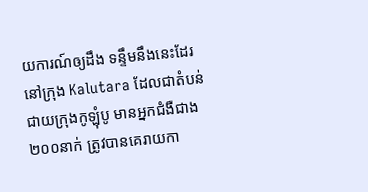យការណ៍ឲ្យដឹង ទន្ទឹមនឹងនេះដែរ នៅក្រុង Kalutara ដែលជាតំបន់ជាយក្រុងកូឡុំបូ មានអ្នកជំងឺជាង ២០០នាក់ ត្រូវបានគេរាយកា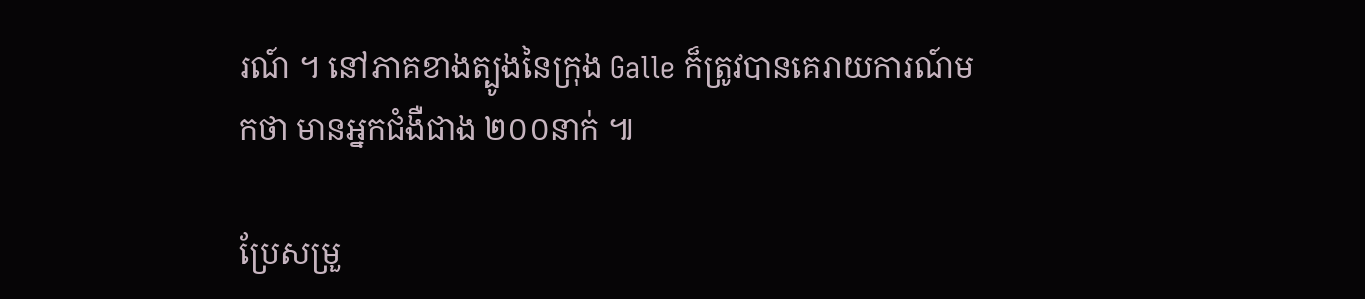រណ៍ ។ នៅភាគខាងត្បូងនៃក្រុង Galle ក៏ត្រូវបានគេរាយការណ៍មកថា មានអ្នកជំងឺជាង ២០០នាក់ ៕

ប្រែសម្រួ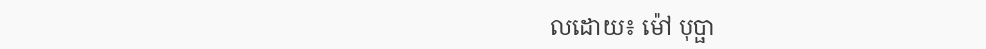លដោយ៖ ម៉ៅ បុប្ផា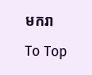មករា

To Top